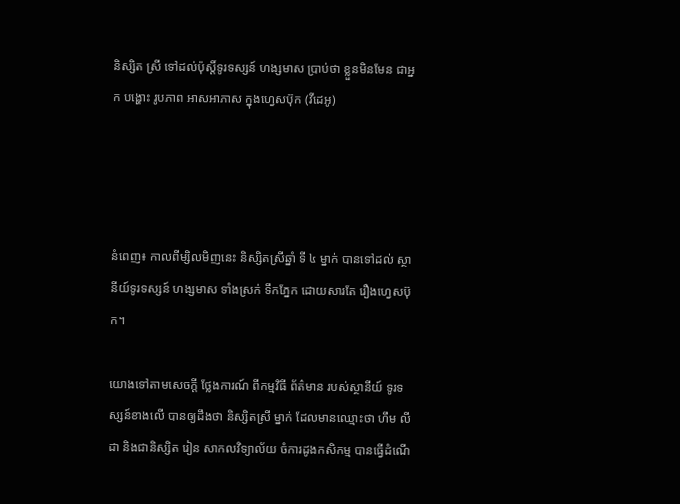និស្សិត ស្រី ទៅដល់ប៉ុស្តិ៍ទូរទស្សន៍ ហង្សមាស ប្រាប់ថា ខ្លួនមិនមែន ជាអ្នក បង្ហោះ រូបភាព អាសអាភាស ក្នុងហ្វេសប៊ុក (វីដេអូ)




នំពេញ៖ កាលពីម្សិលមិញនេះ និស្សិតស្រីឆ្នាំ ទី ៤ ម្នាក់ បានទៅដល់ ស្ថានីយ៍ទូរទស្សន៍ ហង្សមាស ទាំងស្រក់ ទឹកភ្នែក ដោយសារតែ រឿងហ្វេសប៊ុក។

យោងទៅតាមសេចក្ដី ថ្លែងការណ៍ ពីកម្មវិធី ព័ត៌មាន របស់ស្ថានីយ៍ ទូរទស្សន៍ខាងលើ បានឲ្យដឹងថា និស្សិតស្រី ម្នាក់ ដែលមានឈ្មោះថា ហឹម លីដា និងជានិស្សិត រៀន សាកលវិទ្យាល័យ ចំការដូងកសិកម្ម បានធ្វើដំណើ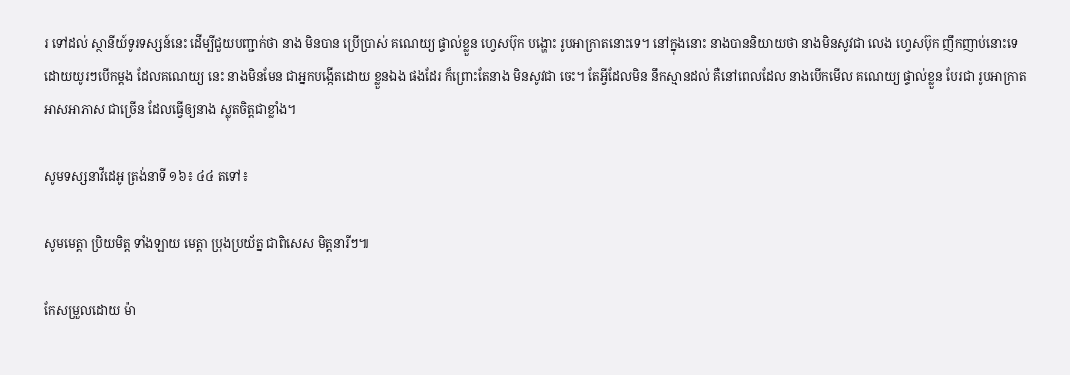រ ទៅដល់ ស្ថានីយ៍ទូរទស្សន៍នេះ ដើម្បីជួយបញ្ជាក់ថា នាង មិនបាន ប្រើប្រាស់ គណេយ្យ ផ្ទាល់ខ្លួន ហ្វេសប៊ុក បង្ហោះ រូបអាក្រាតនោះទេ។ នៅក្នុងនោះ នាងបាននិយាយថា នាងមិនសូវជា លេង ហ្វេសប៊ុក ញឹកញាប់នោះទេ ដោយយូរៗបើកម្ដង ដែលគណេយ្យ នេះ នាងមិនមែន ជាអ្នកបង្កើតដោយ ខ្លួនឯង ផងដែរ ក៏ព្រោះតែនាង មិនសូវជា ចេះ។ តែអ្វីដែលមិន នឹកស្មានដល់ គឺនៅពេលដែល នាងបើកមើល គណេយ្យ ផ្ទាល់ខ្លួន បែរជា រូបអាក្រាត អាសអាភាស ជាច្រើន ដែលធ្វើឲ្យនាង ស្លុតចិត្ដជាខ្លាំង។

សូមទស្សនាវីដេអូ ត្រង់នាទី ១៦៖ ៤៤ តទៅ៖

សូមមេត្ដា ប្រិយមិត្ដ ទាំងឡាយ មេត្ដា ប្រុងប្រយ័ត្ន ជាពិសេស មិត្ដនារីៗ៕

កែសម្រួលដោយ ម៉ា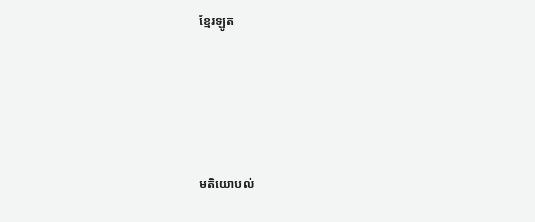ខ្មែរឡូត





មតិយោបល់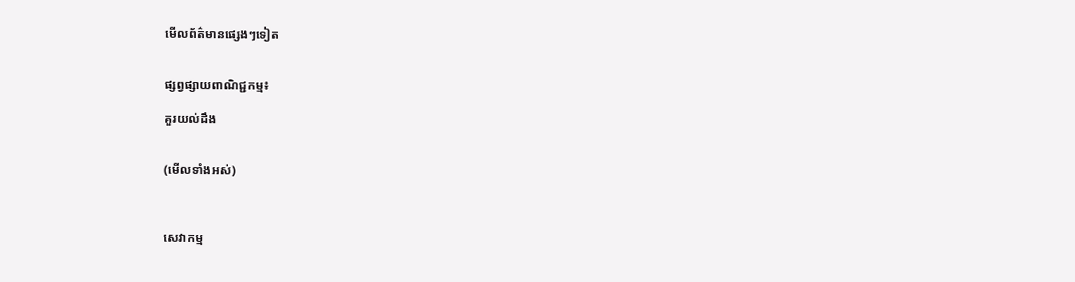មើលព័ត៌មានផ្សេងៗទៀត


ផ្សព្វផ្សាយពាណិជ្ជកម្ម៖

គួរយល់ដឹង


(មើលទាំងអស់)



សេវាកម្ម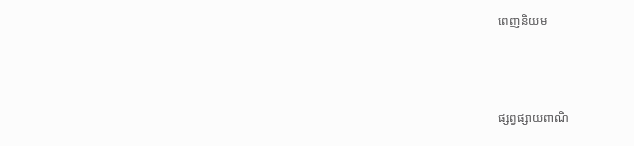ពេញនិយម



ផ្សព្វផ្សាយពាណិ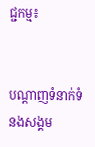ជ្ជកម្ម៖


បណ្តាញទំនាក់ទំនងសង្គម